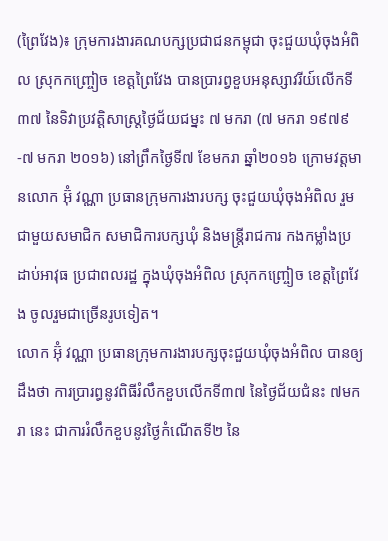(ព្រៃវែង)៖ ក្រុមការងារគណបក្សប្រជាជនកម្ពុជា ចុះជួយឃុំចុងអំពិល ស្រុកកញ្ច្រៀច ខេត្តព្រៃវែង បានប្រារព្វខួបអនុស្សាវរីយ៍លើកទី៣៧ នៃទិវាប្រវត្តិសាស្ត្រថ្ងៃជ័យជម្នះ ៧ មករា (៧ មករា ១៩៧៩-៧ មករា ២០១៦) នៅព្រឹកថ្ងៃទី៧ ខែមករា ឆ្នាំ២០១៦ ក្រោមវត្តមានលោក អ៊ុំ វណ្ណា ប្រធានក្រុមការងារបក្ស ចុះជួយឃុំចុងអំពិល រួមជាមួយសមាជិក សមាជិការបក្សឃុំ និងមន្រ្តីរាជការ កងកម្លាំងប្រដាប់អាវុធ ប្រជាពលរដ្ឋ ក្នុងឃុំចុងអំពិល ស្រុកកញ្ច្រៀច ខេត្តព្រៃវែង ចូលរួមជាច្រើនរូបទៀត។
លោក អ៊ុំ វណ្ណា ប្រធានក្រុមការងារបក្សចុះជួយឃុំចុងអំពិល បានឲ្យដឹងថា ការប្រារព្ធនូវពិធីរំលឹកខួបលើកទី៣៧ នៃថ្ងៃជ័យជំនះ ៧មករា នេះ ជាការរំលឹកខួបនូវថ្ងៃកំណើតទី២ នៃ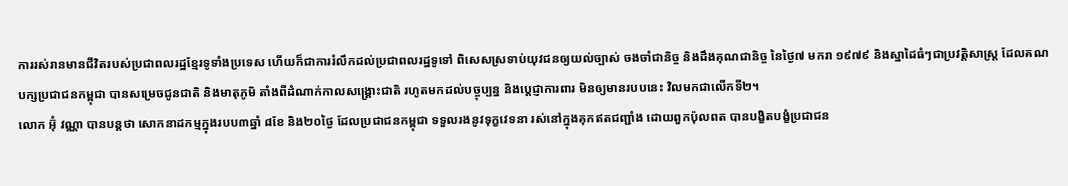ការរស់រានមានជីវិតរបស់ប្រជាពលរដ្ឋខ្មែរទូទាំងប្រទេស ហើយក៏ជាការរំលឹកដល់ប្រជាពលរដ្ឋទូទៅ ពិសេសស្រទាប់យុវជនឲ្យយល់ច្បាស់ ចងចាំជានិច្ច និងដឹងគុណជានិច្ច នៃថ្ងៃ៧ មករា ១៩៧៩ និងស្នាដៃធំៗជាប្រវត្តិសាស្ត្រ ដែលគណបក្សប្រជាជនកម្ពុជា បានសម្រេចជូនជាតិ និងមាតុភូមិ តាំងពីដំណាក់កាលសង្គ្រោះជាតិ រហូតមកដល់បច្ចុប្បន្ន និងប្ដេជ្ញាការពារ មិនឲ្យមានរបបនេះ វិលមកជាលើកទី២។
លោក អ៊ុំ វណ្ណា បានបន្តថា សោកនាដកម្មក្នុងរបប៣ឆ្នាំ ៨ខែ និង២០ថ្ងៃ ដែលប្រជាជនកម្ពុជា ទទួលរងនូវទុក្ខវេទនា រស់នៅក្នុងគុកឥតជញ្ជាំង ដោយពួកប៉ុលពត បានបង្ខិតបង្ខំប្រជាជន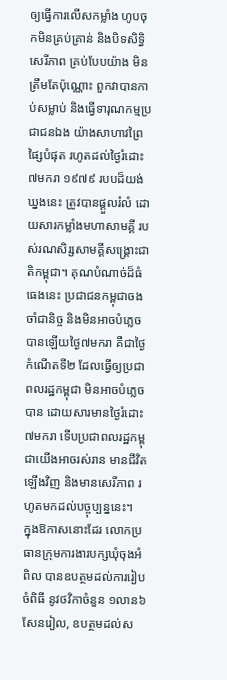ឲ្យធ្វើការលើសកម្លាំង ហូបចុកមិនគ្រប់គ្រាន់ និងបិទសិទ្ធិសេរីភាព គ្រប់បែបយ៉ាង មិនត្រឹមតែប៉ុណ្ណោះ ពួកវាបានកាប់សម្លាប់ និងធ្វើទារុណកម្មប្រជាជនឯង យ៉ាងសាហាវព្រៃផ្សៃបំផុត រហូតដល់ថ្ងៃរំដោះ ៧មករា ១៩៧៩ របបដ៏យង់ឃ្នងនេះ ត្រូវបានផ្ដួលរំលំ ដោយសារកម្លាំងមហាសាមគ្គី របស់រណសិរ្សសាមគ្គីសង្គ្រោះជាតិកម្ពុជា។ គុណបំណាច់ដ៏ធំធេងនេះ ប្រជាជនកម្ពុជាចងចាំជានិច្ច និងមិនអាចបំភ្លេចបានឡើយថ្ងៃ៧មករា គឺជាថ្ងៃកំណើតទី២ ដែលធ្វើឲ្យប្រជាពលរដ្ឋកម្ពុជា មិនអាចបំភ្លេចបាន ដោយសារមានថ្ងៃរំដោះ៧មករា ទើបប្រជាពលរដ្ឋកម្ពុជាយើងអាចរស់រាន មានជីវិតឡើងវិញ និងមានសេរីភាព រហូតមកដល់បច្ចុប្បន្ននេះ។
ក្នុងឱកាសនោះដែរ លោកប្រធានក្រុមការងារបក្សឃុំចុងអំពិល បានឧបត្ថមដល់ការរៀបចំពិធី នូវថវិកាចំនួន ១លាន៦សែនរៀល, ឧបត្ថមដល់ស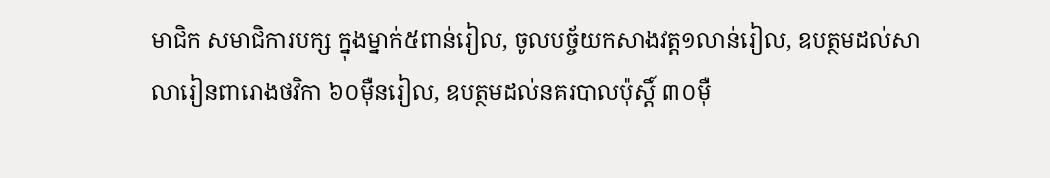មាជិក សមាជិការបក្ស ក្នុងម្នាក់៥ពាន់រៀល, ចូលបច្ច័យកសាងវត្ត១លាន់រៀល, ឧបត្ថមដល់សាលារៀនពារោងថវិកា ៦០ម៉ឺនរៀល, ឧបត្ថមដល់នគរបាលប៉ុស្តិ៍ ៣០ម៉ឺ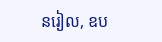នរៀល, ឧប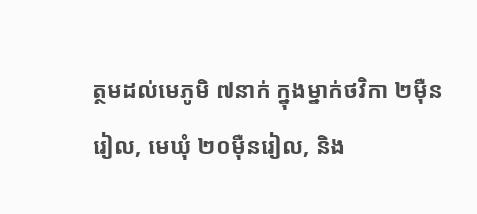ត្ថមដល់មេភូមិ ៧នាក់ ក្នុងម្នាក់ថវិកា ២ម៉ឺនរៀល, មេឃុំ ២០ម៉ឺនរៀល, និង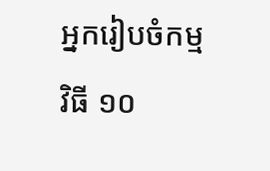អ្នករៀបចំកម្មវិធី ១០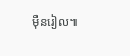ម៉ឺនរៀល៕